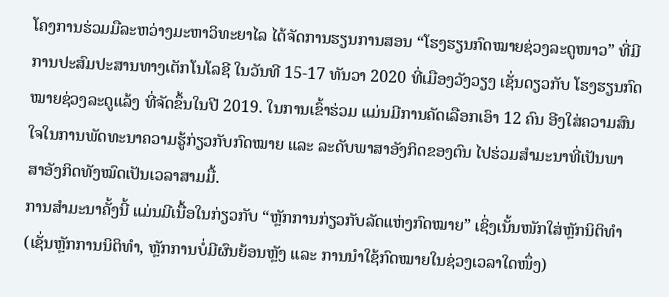ໂຄງການຮ່ວມມືລະຫວ່າງມະຫາວິທະຍາໄລ ໄດ້ຈັດການຮຽນການສອນ “ໂຮງຮຽນກົດໝາຍຊ່ວງລະດູໜາວ” ທີ່ມີການປະສົມປະສານທາງເຕັກໂນໂລຊີ ໃນວັນທີ 15-17 ທັນວາ 2020 ທີ່ເມືອງວັງວຽງ ເຊັ່ນດຽວກັບ ໂຮງຮຽນກົດໝາຍຊ່ວງລະດູແລ້ງ ທີ່ຈັດຂຶ້ນໃນປີ 2019. ໃນການເຂົ້າຮ່ວມ ແມ່ນມີການຄັດເລືອກເອົາ 12 ຄົນ ອີງໃສ່ຄວາມສົນໃຈໃນການພັດທະນາຄວາມຮູ້ກ່ຽວກັບກົດໝາຍ ແລະ ລະດັບພາສາອັງກິດຂອງຕົນ ໄປຮ່ວມສຳມະນາທີ່ເປັນພາສາອັງກິດທັງໝົດເປັນເວລາສາມມື້.
ການສຳມະນາຄັ້ງນີ້ ແມ່ນມີເນື້ອໃນກ່ຽວກັບ “ຫຼັກການກ່ຽວກັບລັດແຫ່ງກົດໝາຍ” ເຊິ່ງເນັ້ນໜັກໃສ່ຫຼັກນິຕິທຳ (ເຊັ່ນຫຼັກການນິຕິທຳ, ຫຼັກການບໍ່ມີຜົນຍ້ອນຫຼັງ ແລະ ການນຳໃຊ້ກົດໝາຍໃນຊ່ວງເວລາໃດໜຶ່ງ)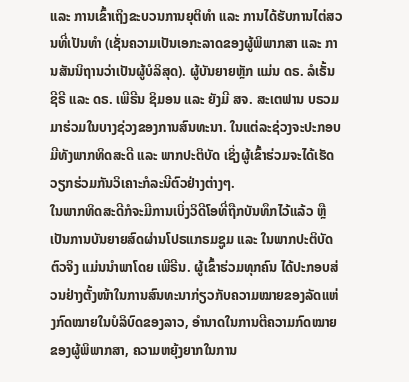ແລະ ການເຂົ້າເຖິງຂະບວນການຍຸຕິທຳ ແລະ ການໄດ້ຮັບການໄຕ່ສວນທີ່ເປັນທຳ (ເຊັ່ນຄວາມເປັນເອກະລາດຂອງຜູ້ພິພາກສາ ແລະ ການສັນນິຖານວ່າເປັນຜູ້ບໍລິສຸດ). ຜູ້ບັນຍາຍຫຼັກ ແມ່ນ ດຣ. ລໍເຣັ້ນ ຊີຣີ ແລະ ດຣ. ເພີຣີນ ຊິມອນ ແລະ ຍັງມີ ສຈ. ສະເຕຟານ ບຣວມ ມາຮ່ວມໃນບາງຊ່ວງຂອງການສົນທະນາ. ໃນແຕ່ລະຊ່ວງຈະປະກອບມີທັງພາກທິດສະດີ ແລະ ພາກປະຕິບັດ ເຊິ່ງຜູ້ເຂົ້າຮ່ວມຈະໄດ້ເຮັດວຽກຮ່ວມກັນວິເຄາະກໍລະນີຕົວຢ່າງຕ່າງໆ.
ໃນພາກທິດສະດີກໍຈະມີການເບິ່ງວິດີໂອທີ່ຖືກບັນທຶກໄວ້ແລ້ວ ຫຼື ເປັນການບັນຍາຍສົດຜ່ານໂປຣແກຣມຊູມ ແລະ ໃນພາກປະຕິບັດຕົວຈິງ ແມ່ນນຳພາໂດຍ ເພີຣີນ. ຜູ້ເຂົ້າຮ່ວມທຸກຄົນ ໄດ້ປະກອບສ່ວນຢ່າງຕັ້ງໜ້າໃນການສົນທະນາກ່ຽວກັບຄວາມໝາຍຂອງລັດແຫ່ງກົດໝາຍໃນບໍລິບົດຂອງລາວ, ອຳນາດໃນການຕີຄວາມກົດໝາຍຂອງຜູ້ພິພາກສາ, ຄວາມຫຍຸ້ງຍາກໃນການ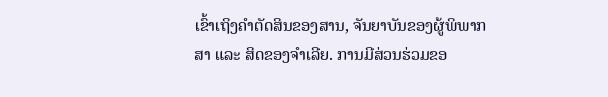ເຂົ້າເຖິງຄຳຕັດສິນຂອງສານ, ຈັນຍາບັນຂອງຜູ້ພິພາກສາ ແລະ ສິດຂອງຈຳເລີຍ. ການມີສ່ວນຮ່ວມຂອ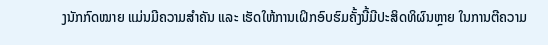ງນັກກົດໝາຍ ແມ່ນມີຄວາມສຳຄັນ ແລະ ເຮັດໃຫ້ການເຝິກອົບຮົມຄັ້ງນີ້ມີປະສິດທິຜົນຫຼາຍ ໃນການຕີຄວາມ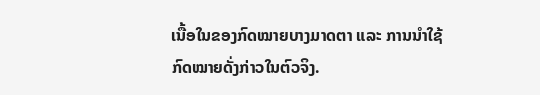ເນື້ອໃນຂອງກົດໝາຍບາງມາດຕາ ແລະ ການນຳໃຊ້ກົດໝາຍດັ່ງກ່າວໃນຕົວຈິງ.